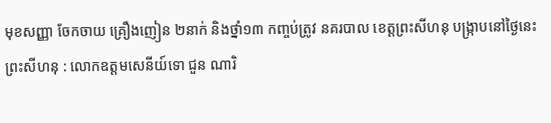មុខសញ្ញា ចែកចាយ គ្រឿងញៀន ២នាក់ និងថ្នាំ១៣ កញ្ចប់ត្រូវ នគរបាល ខេត្តព្រះសីហនុ បង្ក្រាបនៅថ្ងៃនេះ
ព្រះសីហនុ : លោកឧត្តមសេនីយ៍ទោ ជួន ណារិ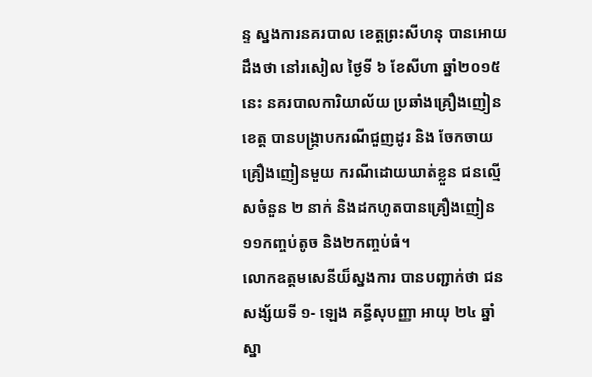ន្ទ ស្នងការនគរបាល ខេត្តព្រះសីហនុ បានអោយដឹងថា នៅរសៀល ថ្ងៃទី ៦ ខែសីហា ឆ្នាំ២០១៥នេះ នគរបាលការិយាល័យ ប្រឆាំងគ្រឿងញៀនខេត្ត បានបង្ក្រាបករណីជួញដូរ និង ចែកចាយ គ្រឿងញៀនមួយ ករណីដោយឃាត់ខ្លួន ជនល្មើសចំនួន ២ នាក់ និងដកហូតបានគ្រឿងញៀន ១១កញ្ចប់តូច និង២កញ្ចប់ធំ។
លោកឧត្តមសេនីយ៏ស្នងការ បានបញ្ជាក់ថា ជនសង្ស័យទី ១- ឡេង គន្ធីសុបញ្ញា អាយុ ២៤ ឆ្នាំ ស្នា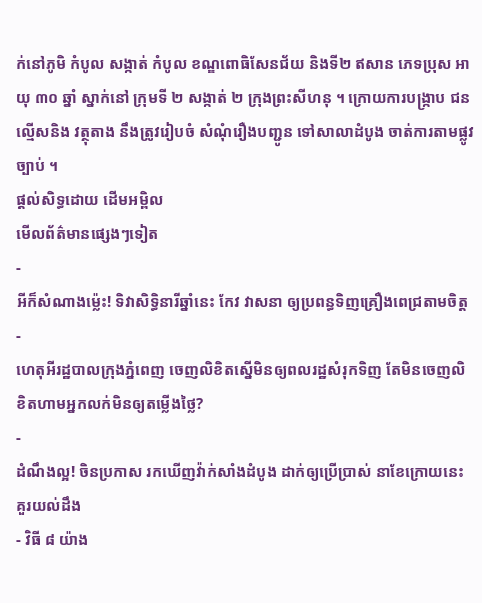ក់នៅភូមិ កំបូល សង្កាត់ កំបូល ខណ្ឌពោធិសែនជ័យ និងទី២ ឥសាន ភេទប្រុស អាយុ ៣០ ឆ្នាំ ស្នាក់នៅ ក្រុមទី ២ សង្កាត់ ២ ក្រុងព្រះសីហនុ ។ ក្រោយការបង្ក្រាប ជនល្មើសនិង វត្ថុតាង នឹងត្រូវរៀបចំ សំណុំរឿងបញ្ជូន ទៅសាលាដំបូង ចាត់ការតាមផ្លូវច្បាប់ ។
ផ្តល់សិទ្ធដោយ ដើមអម្ពិល
មើលព័ត៌មានផ្សេងៗទៀត
-
អីក៏សំណាងម្ល៉េះ! ទិវាសិទ្ធិនារីឆ្នាំនេះ កែវ វាសនា ឲ្យប្រពន្ធទិញគ្រឿងពេជ្រតាមចិត្ត
-
ហេតុអីរដ្ឋបាលក្រុងភ្នំពេញ ចេញលិខិតស្នើមិនឲ្យពលរដ្ឋសំរុកទិញ តែមិនចេញលិខិតហាមអ្នកលក់មិនឲ្យតម្លើងថ្លៃ?
-
ដំណឹងល្អ! ចិនប្រកាស រកឃើញវ៉ាក់សាំងដំបូង ដាក់ឲ្យប្រើប្រាស់ នាខែក្រោយនេះ
គួរយល់ដឹង
- វិធី ៨ យ៉ាង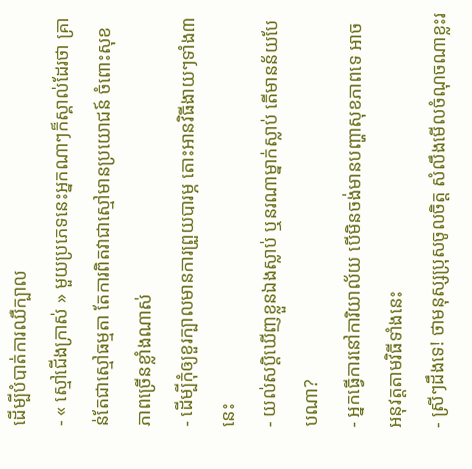ដើម្បីបំបាត់ការឈឺក្បាល
- « ស្មៅជើងក្រាស់ » មួយប្រភេទនេះអ្នកណាៗក៏ស្គាល់ដែរថា គ្រាន់តែជាស្មៅធម្មតា តែការពិតវាជាស្មៅមានប្រយោជន៍ ចំពោះសុខភាពច្រើនខ្លាំងណាស់
- ដើម្បីកុំឲ្យខួរក្បាលមានការព្រួយបារម្ភ តោះអានវិធីងាយៗទាំង៣នេះ
- យល់សប្តិឃើញខ្លួនឯងស្លាប់ ឬនរណាម្នាក់ស្លាប់ តើមានន័យបែបណា?
- អ្នកធ្វើការនៅការិយាល័យ បើមិនចង់មានបញ្ហាសុខភាពទេ អាចអនុវត្តតាមវិធីទាំងនេះ
- ស្រីៗដឹងទេ! ថាមនុស្សប្រុសចូលចិត្ត សំលឹងមើលចំណុចណាខ្លះរ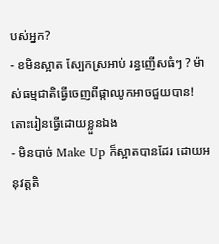បស់អ្នក?
- ខមិនស្អាត ស្បែកស្រអាប់ រន្ធញើសធំៗ ? ម៉ាស់ធម្មជាតិធ្វើចេញពីផ្កាឈូកអាចជួយបាន! តោះរៀនធ្វើដោយខ្លួនឯង
- មិនបាច់ Make Up ក៏ស្អាតបានដែរ ដោយអនុវត្តតិ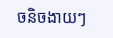ចនិចងាយៗ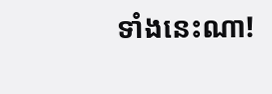ទាំងនេះណា!